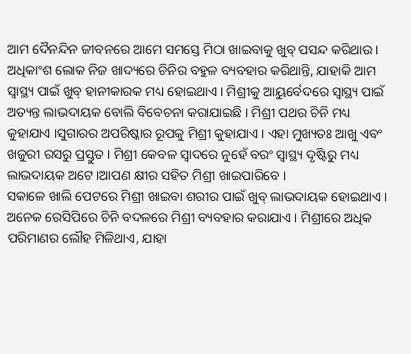ଆମ ଦୈନନ୍ଦିନ ଜୀବନରେ ଆମେ ସମସ୍ତେ ମିଠା ଖାଇବାକୁ ଖୁବ୍ ପସନ୍ଦ କରିଥାଉ । ଅଧିକାଂଶ ଲୋକ ନିଜ ଖାଦ୍ୟରେ ଚିନିର ବହୁଳ ବ୍ୟବହାର କରିଥାନ୍ତି, ଯାହାକି ଆମ ସ୍ୱାସ୍ଥ୍ୟ ପାଇଁ ଖୁବ୍ ହାନୀକାରକ ମଧ୍ୟ ହୋଇଥାଏ । ମିଶ୍ରୀକୁ ଆୟୁର୍ବେଦରେ ସ୍ୱାସ୍ଥ୍ୟ ପାଇଁ ଅତ୍ୟନ୍ତ ଲାଭଦାୟକ ବୋଲି ବିବେଚନା କରାଯାଇଛି । ମିଶ୍ରୀ ପଥର ଚିନି ମଧ୍ୟ କୁହାଯାଏ ।ସୁଗାରର ଅପରିଷ୍କାର ରୂପକୁ ମିଶ୍ରୀ କୁହାଯାଏ । ଏହା ମୁଖ୍ୟତଃ ଆଖୁ ଏବଂ ଖଜୁରୀ ରସରୁ ପ୍ରସ୍ତୁତ । ମିଶ୍ରୀ କେବଳ ସ୍ୱାଦରେ ନୁହେଁ ବରଂ ସ୍ୱାସ୍ଥ୍ୟ ଦୃଷ୍ଟିରୁ ମଧ୍ୟ ଲାଭଦାୟକ ଅଟେ ।ଆପଣ କ୍ଷୀର ସହିତ ମିଶ୍ରୀ ଖାଇପାରିବେ ।
ସକାଳେ ଖାଲି ପେଟରେ ମିଶ୍ରୀ ଖାଇବା ଶରୀର ପାଇଁ ଖୁବ୍ ଲାଭଦାୟକ ହୋଇଥାଏ । ଅନେକ ରେସିପିରେ ଚିନି ବଦଳରେ ମିଶ୍ରୀ ବ୍ୟବହାର କରାଯାଏ । ମିଶ୍ରୀରେ ଅଧିକ ପରିମାଣର ଲୌହ ମିଳିଥାଏ, ଯାହା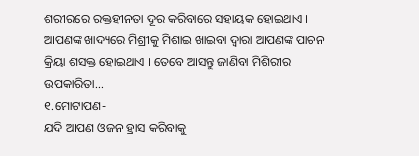ଶରୀରରେ ରକ୍ତହୀନତା ଦୂର କରିବାରେ ସହାୟକ ହୋଇଥାଏ । ଆପଣଙ୍କ ଖାଦ୍ୟରେ ମିଶ୍ରୀକୁ ମିଶାଇ ଖାଇବା ଦ୍ୱାରା ଆପଣଙ୍କ ପାଚନ କ୍ରିୟା ଶସକ୍ତ ହୋଇଥାଏ । ତେବେ ଆସନ୍ତୁ ଜାଣିବା ମିଶିରୀର ଉପକାରିତା...
୧.ମୋଟାପଣ-
ଯଦି ଆପଣ ଓଜନ ହ୍ରାସ କରିବାକୁ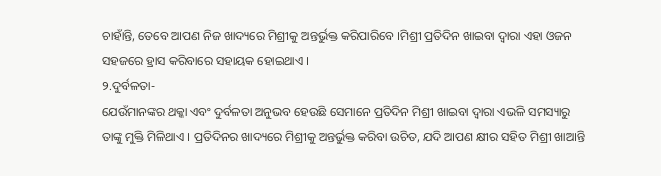ଚାହାଁନ୍ତି, ତେବେ ଆପଣ ନିଜ ଖାଦ୍ୟରେ ମିଶ୍ରୀକୁ ଅନ୍ତର୍ଭୁକ୍ତ କରିପାରିବେ ।ମିଶ୍ରୀ ପ୍ରତିଦିନ ଖାଇବା ଦ୍ୱାରା ଏହା ଓଜନ ସହଜରେ ହ୍ରାସ କରିବାରେ ସହାୟକ ହୋଇଥାଏ ।
୨.ଦୁର୍ବଳତା-
ଯେଉଁମାନଙ୍କର ଥକ୍କା ଏବଂ ଦୁର୍ବଳତା ଅନୁଭବ ହେଉଛି ସେମାନେ ପ୍ରତିଦିନ ମିଶ୍ରୀ ଖାଇବା ଦ୍ୱାରା ଏଭଳି ସମସ୍ୟାରୁ ତାଙ୍କୁ ମୁକ୍ତି ମିଳିଥାଏ । ପ୍ରତିଦିନର ଖାଦ୍ୟରେ ମିଶ୍ରୀକୁ ଅନ୍ତର୍ଭୁକ୍ତ କରିବା ଉଚିତ, ଯଦି ଆପଣ କ୍ଷୀର ସହିତ ମିଶ୍ରୀ ଖାଆନ୍ତି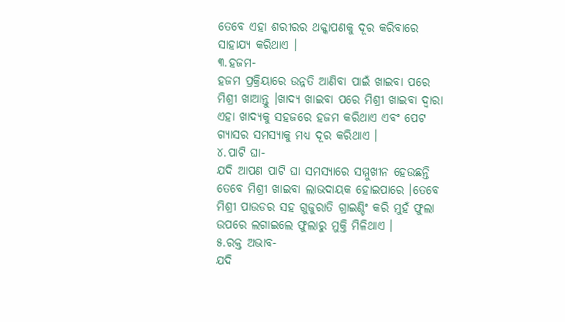ତେବେ ଏହା ଶରୀରର ଥକ୍କାପଣକୁ ଦୂର କରିବାରେ ସାହାଯ୍ୟ କରିଥାଏ ।
୩.ହଜମ-
ହଜମ ପ୍ରକ୍ରିୟାରେ ଉନ୍ନତି ଆଣିବା ପାଇଁ ଖାଇବା ପରେ ମିଶ୍ରୀ ଖାଆନ୍ତୁ ।ଖାଦ୍ୟ ଖାଇବା ପରେ ମିଶ୍ରୀ ଖାଇବା ଦ୍ୱାରା ଏହା ଖାଦ୍ୟକୁ ସହଜରେ ହଜମ କରିଥାଏ ଏବଂ ପେଟ ଗ୍ୟାସର ସମସ୍ୟାକୁ ମଧ୍ୟ ଦୂର କରିଥାଏ ।
୪.ପାଟି ଘା-
ଯଦି ଆପଣ ପାଟି ଘା ସମସ୍ୟାରେ ସମ୍ମୁଖୀନ ହେଉଛନ୍ତି ତେବେ ମିଶ୍ରୀ ଖାଇବା ଲାଭଦାୟକ ହୋଇପାରେ ।ତେବେ ମିଶ୍ରୀ ପାଉଡର ସହ ଗୁଜୁରାତି ଗ୍ରାଇଣ୍ଡିଂ କରି ମୁହଁ ଫୁଲା ଉପରେ ଲଗାଇଲେ ଫୁଲାରୁ ମୁକ୍ତି ମିଳିଥାଏ ।
୫.ରକ୍ତ ଅଭାବ-
ଯଦି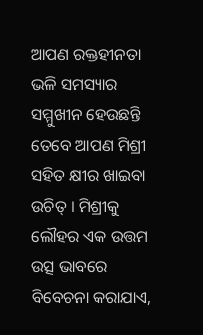ଆପଣ ରକ୍ତହୀନତା ଭଳି ସମସ୍ୟାର ସମ୍ମୁଖୀନ ହେଉଛନ୍ତି ତେବେ ଆପଣ ମିଶ୍ରୀ ସହିତ କ୍ଷୀର ଖାଇବା ଉଚିତ୍ । ମିଶ୍ରୀକୁ ଲୌହର ଏକ ଉତ୍ତମ ଉତ୍ସ ଭାବରେ ବିବେଚନା କରାଯାଏ,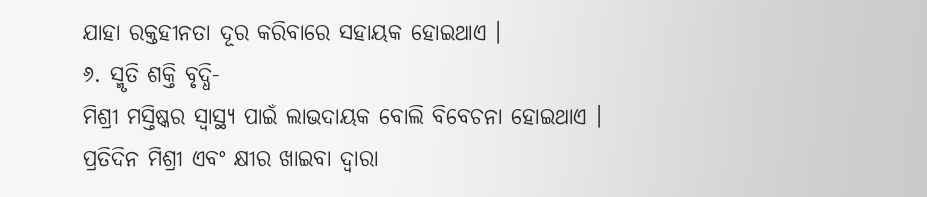ଯାହା ରକ୍ତହୀନତା ଦୂର କରିବାରେ ସହାୟକ ହୋଇଥାଏ ।
୬. ସ୍ମୃତି ଶକ୍ତି ବୃଦ୍ଧି-
ମିଶ୍ରୀ ମସ୍ତିଷ୍କର ସ୍ୱାସ୍ଥ୍ୟ ପାଇଁ ଲାଭଦାୟକ ବୋଲି ବିବେଚନା ହୋଇଥାଏ । ପ୍ରତିଦିନ ମିଶ୍ରୀ ଏବଂ କ୍ଷୀର ଖାଇବା ଦ୍ୱାରା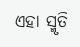ଏହା ସ୍ମୃତି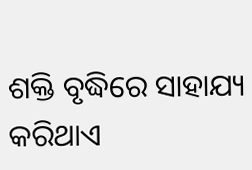ଶକ୍ତି ବୃଦ୍ଧିରେ ସାହାଯ୍ୟ କରିଥାଏ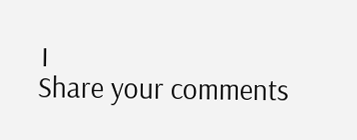।
Share your comments